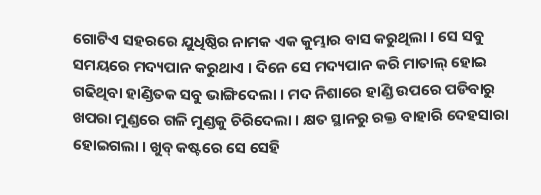ଗୋଟିଏ ସହରରେ ଯୁଧିଷ୍ଠିର ନାମକ ଏକ କୁମ୍ଭାର ବାସ କରୁଥିଲା । ସେ ସବୁ ସମୟରେ ମଦ୍ୟପାନ କରୁଥାଏ । ଦିନେ ସେ ମଦ୍ୟପାନ କରି ମାତାଲ୍ ହୋଇ ଗଢିଥିବା ହାଣ୍ଡିତକ ସବୁ ଭାଙ୍ଗିଦେଲା । ମଦ ନିଶାରେ ହାଣ୍ଡି ଉପରେ ପଡିବାରୁ ଖପରା ମୁଣ୍ଡରେ ଗଳି ମୁଣ୍ଡକୁ ଚିରିଦେଲା । କ୍ଷତ ସ୍ଥାନରୁ ରକ୍ତ ବାହାରି ଦେହସାରା ହୋଇଗଲା । ଖୁବ୍ କଷ୍ଟରେ ସେ ସେହି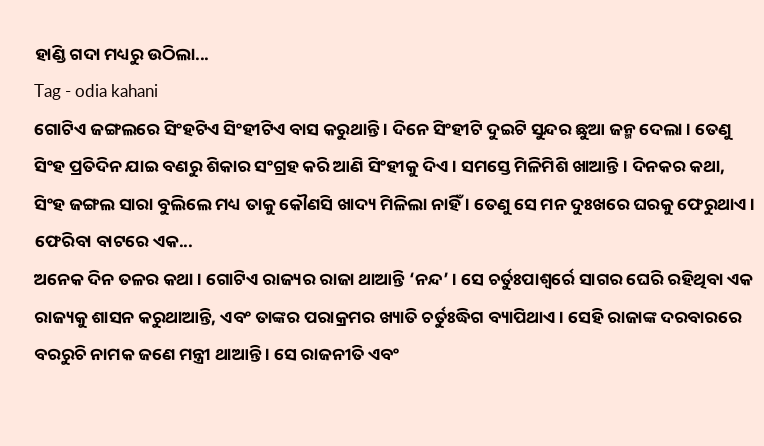ହାଣ୍ଡି ଗଦା ମଧ୍ୟରୁ ଉଠିଲା...
Tag - odia kahani
ଗୋଟିଏ ଜଙ୍ଗଲରେ ସିଂହଟିଏ ସିଂହୀଟିଏ ବାସ କରୁଥାନ୍ତି । ଦିନେ ସିଂହୀଟି ଦୁଇଟି ସୁନ୍ଦର ଛୁଆ ଜନ୍ମ ଦେଲା । ତେଣୁ ସିଂହ ପ୍ରତିଦିନ ଯାଇ ବଣରୁ ଶିକାର ସଂଗ୍ରହ କରି ଆଣି ସିଂହୀକୁ ଦିଏ । ସମସ୍ତେ ମିଳିମିଶି ଖାଆନ୍ତି । ଦିନକର କଥା, ସିଂହ ଜଙ୍ଗଲ ସାରା ବୁଲିଲେ ମଧ୍ୟ ତାକୁ କୌଣସି ଖାଦ୍ୟ ମିଳିଲା ନାହିଁ । ତେଣୁ ସେ ମନ ଦୁଃଖରେ ଘରକୁ ଫେରୁଥାଏ । ଫେରିବା ବାଟରେ ଏକ...
ଅନେକ ଦିନ ତଳର କଥା । ଗୋଟିଏ ରାଜ୍ୟର ରାଜା ଥାଆନ୍ତି ‘ନନ୍ଦ’ । ସେ ଚର୍ତୁଃପାଶ୍ୱର୍ରେ ସାଗର ଘେରି ରହିଥିବା ଏକ ରାଜ୍ୟକୁ ଶାସନ କରୁଥାଆନ୍ତି, ଏବଂ ତାଙ୍କର ପରାକ୍ରମର ଖ୍ୟାତି ଚର୍ତୁଃଦ୍ଧିଗ ବ୍ୟାପିଥାଏ । ସେହି ରାଜାଙ୍କ ଦରବାରରେ ବରରୁଚି ନାମକ ଜଣେ ମନ୍ତ୍ରୀ ଥାଆନ୍ତି । ସେ ରାଜନୀତି ଏବଂ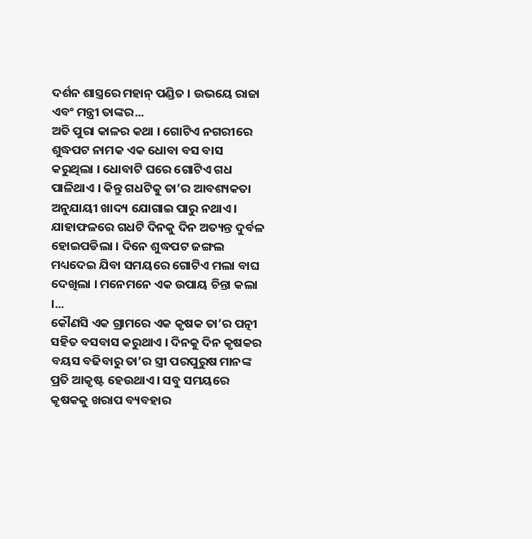ଦର୍ଶନ ଶାସ୍ତ୍ରରେ ମହାନ୍ ପଣ୍ଡିତ । ଉଭୟେ ରାଜା ଏବଂ ମନ୍ତ୍ରୀ ତାଙ୍କର...
ଅତି ପୁରା କାଳର କଥା । ଗୋଟିଏ ନଗରୀରେ ଶୁଦ୍ଧପଟ ନାମକ ଏକ ଧୋବା ବସ ବାସ କରୁଥିଲା । ଧୋବାଟି ଘରେ ଗୋଟିଏ ଗଧ ପାଳିଥାଏ । କିନ୍ତୁ ଗଧଟିକୁ ତା’ର ଆବଶ୍ୟକତା ଅନୁଯାୟୀ ଖାଦ୍ୟ ଯୋଗାଇ ପାରୁ ନଥାଏ । ଯାହାଫଳରେ ଗଧଟି ଦିନକୁ ଦିନ ଅତ୍ୟନ୍ତ ଦୁର୍ବଳ ହୋଇପଡିଲା । ଦିନେ ଶୁଦ୍ଧପଟ ଜଙ୍ଗଲ ମଧ୍ୟଦେଇ ଯିବା ସମୟରେ ଗୋଟିଏ ମଲା ବାଘ ଦେଖିଲା । ମନେମନେ ଏକ ଉପାୟ ଚିନ୍ତା କଲା ।...
କୌଣସି ଏକ ଗ୍ରାମରେ ଏକ କୃଷକ ତା’ର ପତ୍ନୀ ସହିତ ବସବାସ କରୁଥାଏ । ଦିନକୁ ଦିନ କୃଷକର ବୟସ ବଢିବାରୁ ତା’ର ସ୍ତ୍ରୀ ପରପୁରୁଷ ମାନଙ୍କ ପ୍ରତି ଆକୃଷ୍ଟ ହେଉଥାଏ । ସବୁ ସମୟରେ କୃଷକକୁ ଖରାପ ବ୍ୟବହାର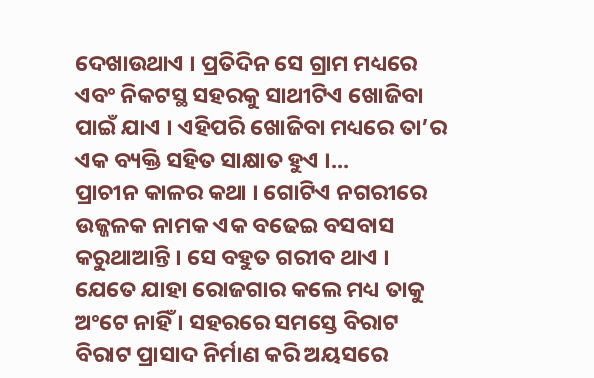ଦେଖାଉଥାଏ । ପ୍ରତିଦିନ ସେ ଗ୍ରାମ ମଧ୍ୟରେ ଏବଂ ନିକଟସ୍ଥ ସହରକୁ ସାଥୀଟିଏ ଖୋଜିବା ପାଇଁ ଯାଏ । ଏହିପରି ଖୋଜିବା ମଧ୍ୟରେ ତା’ର ଏକ ବ୍ୟକ୍ତି ସହିତ ସାକ୍ଷାତ ହୁଏ ।...
ପ୍ରାଚୀନ କାଳର କଥା । ଗୋଟିଏ ନଗରୀରେ ଉଜ୍ଜଳକ ନାମକ ଏକ ବଢେଇ ବସବାସ କରୁଥାଆନ୍ତି । ସେ ବହୁତ ଗରୀବ ଥାଏ । ଯେତେ ଯାହା ରୋଜଗାର କଲେ ମଧ୍ୟ ତାକୁ ଅଂଟେ ନାହିଁ । ସହରରେ ସମସ୍ତେ ବିରାଟ ବିରାଟ ପ୍ରାସାଦ ନିର୍ମାଣ କରି ଅୟସରେ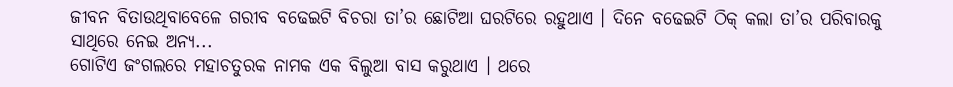ଜୀବନ ବିତାଉଥିବାବେଳେ ଗରୀବ ବଢେଇଟି ବିଚରା ତା’ର ଛୋଟିଆ ଘରଟିରେ ରହୁଥାଏ । ଦିନେ ବଢେଇଟି ଠିକ୍ କଲା ତା’ର ପରିବାରକୁ ସାଥିରେ ନେଇ ଅନ୍ୟ...
ଗୋଟିଏ ଜଂଗଲରେ ମହାଚତୁରକ ନାମକ ଏକ ବିଲୁଆ ବାସ କରୁଥାଏ । ଥରେ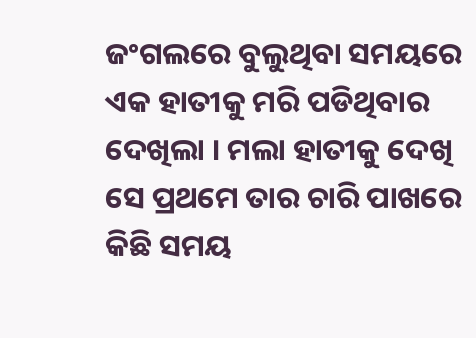ଜଂଗଲରେ ବୁଲୁଥିବା ସମୟରେ ଏକ ହାତୀକୁ ମରି ପଡିଥିବାର ଦେଖିଲା । ମଲା ହାତୀକୁ ଦେଖି ସେ ପ୍ରଥମେ ତାର ଚାରି ପାଖରେ କିଛି ସମୟ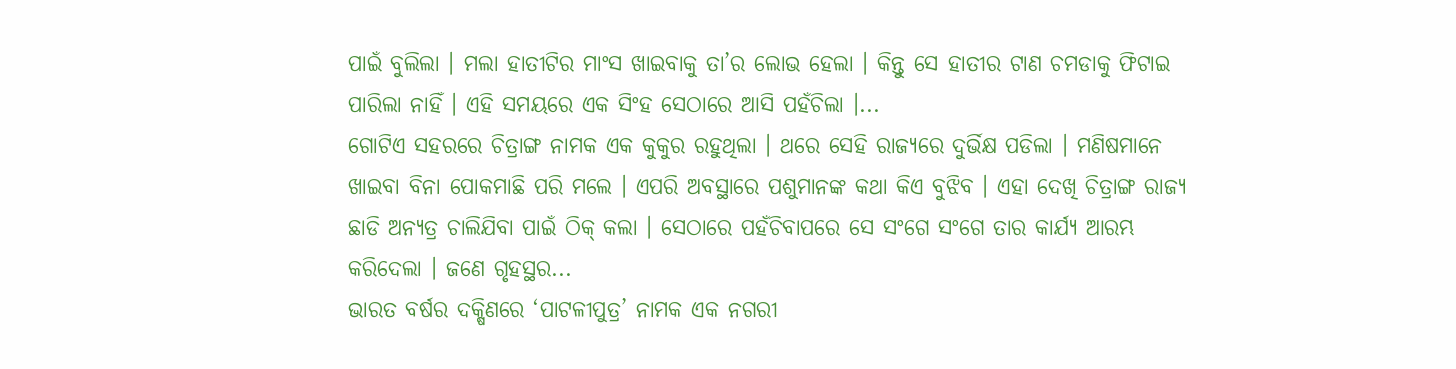ପାଇଁ ବୁଲିଲା । ମଲା ହାତୀଟିର ମାଂସ ଖାଇବାକୁ ତା’ର ଲୋଭ ହେଲା । କିନ୍ତୁ ସେ ହାତୀର ଟାଣ ଚମଡାକୁ ଫିଟାଇ ପାରିଲା ନାହିଁ । ଏହି ସମୟରେ ଏକ ସିଂହ ସେଠାରେ ଆସି ପହଁଚିଲା ।...
ଗୋଟିଏ ସହରରେ ଚିତ୍ରାଙ୍ଗ ନାମକ ଏକ କୁକୁର ରହୁଥିଲା । ଥରେ ସେହି ରାଜ୍ୟରେ ଦୁର୍ଭିକ୍ଷ ପଡିଲା । ମଣିଷମାନେ ଖାଇବା ବିନା ପୋକମାଛି ପରି ମଲେ । ଏପରି ଅବସ୍ଥାରେ ପଶୁମାନଙ୍କ କଥା କିଏ ବୁଝିବ । ଏହା ଦେଖି ଚିତ୍ରାଙ୍ଗ ରାଜ୍ୟ ଛାଡି ଅନ୍ୟତ୍ର ଚାଲିଯିବା ପାଇଁ ଠିକ୍ କଲା । ସେଠାରେ ପହଁଚିବାପରେ ସେ ସଂଗେ ସଂଗେ ତାର କାର୍ଯ୍ୟ ଆରମ୍ଭ କରିଦେଲା । ଜଣେ ଗୃହସ୍ଥର...
ଭାରତ ବର୍ଷର ଦକ୍ଷିଣରେ ‘ପାଟଳୀପୁତ୍ର’ ନାମକ ଏକ ନଗରୀ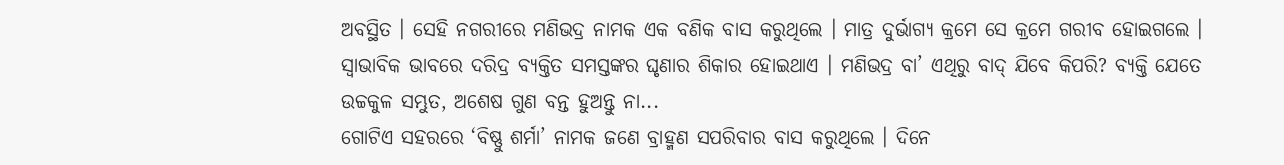ଅବସ୍ଥିତ । ସେହି ନଗରୀରେ ମଣିଭଦ୍ର ନାମକ ଏକ ବଣିକ ବାସ କରୁଥିଲେ । ମାତ୍ର ଦୁର୍ଭାଗ୍ୟ କ୍ରମେ ସେ କ୍ରମେ ଗରୀବ ହୋଇଗଲେ । ସ୍ୱାଭାବିକ ଭାବରେ ଦରିଦ୍ର ବ୍ୟକ୍ତିତ ସମସ୍ତଙ୍କର ଘୃଣାର ଶିକାର ହୋଇଥାଏ । ମଣିଭଦ୍ର ବା’ ଏଥିରୁ ବାଦ୍ ଯିବେ କିପରି? ବ୍ୟକ୍ତି ଯେତେ ଉଚ୍ଚକୁଳ ସମ୍ଭୁତ, ଅଶେଷ ଗୁଣ ବନ୍ତ ହୁଅନ୍ତୁ ନା...
ଗୋଟିଏ ସହରରେ ‘ବିଷ୍ଣୁ ଶର୍ମା’ ନାମକ ଜଣେ ବ୍ରାହ୍ମଣ ସପରିବାର ବାସ କରୁଥିଲେ । ଦିନେ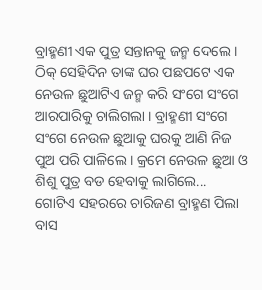ବ୍ରାହ୍ମଣୀ ଏକ ପୁତ୍ର ସନ୍ତାନକୁ ଜନ୍ମ ଦେଲେ । ଠିକ୍ ସେହିଦିନ ତାଙ୍କ ଘର ପଛପଟେ ଏକ ନେଉଳ ଛୁଆଟିଏ ଜନ୍ମ କରି ସଂଗେ ସଂଗେ ଆରପାରିକୁ ଚାଲିଗଲା । ବ୍ରାହ୍ମଣୀ ସଂଗେ ସଂଗେ ନେଉଳ ଛୁଆକୁ ଘରକୁ ଆଣି ନିଜ ପୁଅ ପରି ପାଳିଲେ । କ୍ରମେ ନେଉଳ ଛୁଆ ଓ ଶିଶୁ ପୁତ୍ର ବଡ ହେବାକୁ ଲାଗିଲେ...
ଗୋଟିଏ ସହରରେ ଚାରିଜଣ ବ୍ରାହ୍ମଣ ପିଲା ବାସ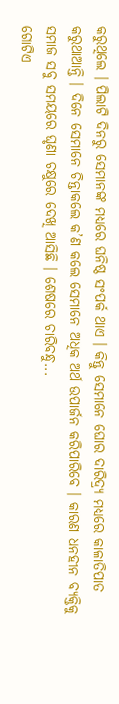କରୁଥିଲେ । ପିଲାଟି ଦିନରୁ ସେମାନଙ୍କ ମଧ୍ୟରେ ଘନିଷ୍ଠ ସଂପର୍କ ଥାଏ । କିନ୍ତୁ ସେମାନେ ଘୋର ଦାରିଦ୍ର୍ୟ ମଧ୍ୟରେ କାଳାତିପାତ କରୁଥାଆନ୍ତି । ଦିନେ ସେମାନେ ଚିନ୍ତାକଲେ କ’ଣ କଲେ ସେମାନେ ଅଧିକ ଅର୍ଥ ଉପାର୍ଜନ କରିପାରିବେ । କାରଣ ଧନହୀନ ବ୍ୟକ୍ତିକୁ ସମାଜ ସବୁ ସମୟରେ ଘୃଣା ଚକ୍ଷୁରେ ଦେଖି ଆସିଛି । ଶେଷରେ ଚାରିବନ୍ଧୁ...
ଗୋଟିଏ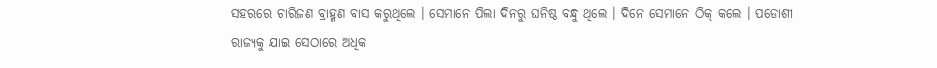ସହରରେ ଚାରିଜଣ ବ୍ରାହ୍ମଣ ବାସ କରୁଥିଲେ । ସେମାନେ ପିଲା ଦିନରୁ ଘନିଷ୍ଠ ବନ୍ଧୁ ଥିଲେ । ଦିନେ ସେମାନେ ଠିକ୍ କଲେ । ପଡୋଶୀ ରାଜ୍ୟକୁ ଯାଇ ସେଠାରେ ଅଧିକ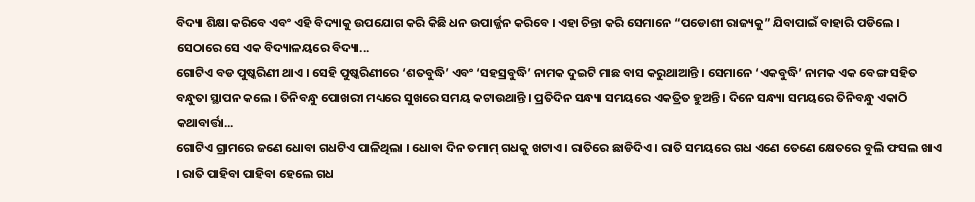ବିଦ୍ୟା ଶିକ୍ଷା କରିବେ ଏବଂ ଏହି ବିଦ୍ୟାକୁ ଉପଯୋଗ କରି କିଛି ଧନ ଉପାର୍ଜ୍ଜନ କରିବେ । ଏହା ଚିନ୍ତା କରି ସେମାନେ “ପଡୋଶୀ ରାଜ୍ୟକୁ” ଯିବାପାଇଁ ବାହାରି ପଡିଲେ । ସେଠାରେ ସେ ଏକ ବିଦ୍ୟାଳୟରେ ବିଦ୍ୟା...
ଗୋଟିଏ ବଡ ପୁଷ୍କରିଣୀ ଥାଏ । ସେହି ପୁଷ୍କରିଣୀରେ ‘ଶତବୁଦ୍ଧି’ ଏବଂ ‘ସହସ୍ରବୁଦ୍ଧି’ ନାମକ ଦୁଇଟି ମାଛ ବାସ କରୁଥାଆନ୍ତି । ସେମାନେ ‘ଏକବୁଦ୍ଧି’ ନାମକ ଏକ ବେଙ୍ଗ ସହିତ ବନ୍ଧୁତା ସ୍ଥାପନ କଲେ । ତିନିବନ୍ଧୁ ପୋଖରୀ ମଧ୍ୟରେ ସୁଖରେ ସମୟ କଟାଉଥାନ୍ତି । ପ୍ରତିଦିନ ସନ୍ଧ୍ୟା ସମୟରେ ଏକତ୍ରିତ ହୁଅନ୍ତି । ଦିନେ ସନ୍ଧ୍ୟା ସମୟରେ ତିନିବନ୍ଧୁ ଏକାଠି କଥାବାର୍ତ୍ତା...
ଗୋଟିଏ ଗ୍ରାମରେ ଜଣେ ଧୋବା ଗଧଟିଏ ପାଳିଥିଲା । ଧୋବା ଦିନ ତମାମ୍ ଗଧକୁ ଖଟାଏ । ରାତିରେ ଛାଡିଦିଏ । ରାତି ସମୟରେ ଗଧ ଏଣେ ତେଣେ କ୍ଷେତରେ ବୁଲି ଫସଲ ଖାଏ । ରାତି ପାହିବା ପାହିବା ହେଲେ ଗଧ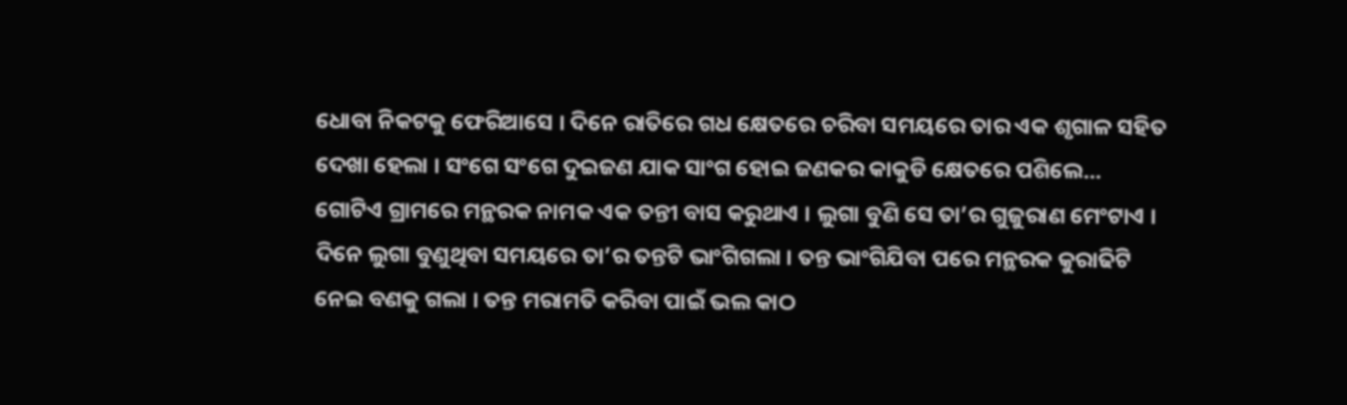ଧୋବା ନିକଟକୁ ଫେରିଆସେ । ଦିନେ ରାତିରେ ଗଧ କ୍ଷେତରେ ଚରିବା ସମୟରେ ତାର ଏକ ଶୃଗାଳ ସହିତ ଦେଖା ହେଲା । ସଂଗେ ସଂଗେ ଦୁଇଜଣ ଯାକ ସାଂଗ ହୋଇ ଜଣକର କାକୁଡି କ୍ଷେତରେ ପଶିଲେ...
ଗୋଟିଏ ଗ୍ରାମରେ ମନ୍ଥରକ ନାମକ ଏକ ତନ୍ତୀ ବାସ କରୁଥାଏ । ଲୁଗା ବୁଣି ସେ ତା’ର ଗୁଜୁରାଣ ମେଂଟାଏ । ଦିନେ ଲୁଗା ବୁଣୁଥିବା ସମୟରେ ତା’ର ତନ୍ତଟି ଭାଂଗିଗଲା । ତନ୍ତ ଭାଂଗିଯିବା ପରେ ମନ୍ଥରକ କୁରାଢିଟି ନେଇ ବଣକୁ ଗଲା । ତନ୍ତ ମରାମତି କରିବା ପାଇଁ ଭଲ କାଠ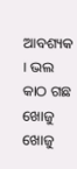ଆବଶ୍ୟକ । ଭଲ କାଠ ଗଛ ଖୋଜୁ ଖୋଜୁ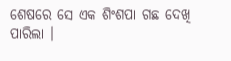ଶେଷରେ ସେ ଏକ ଶିଂଶପା ଗଛ ଦେଖି ପାରିଲା ।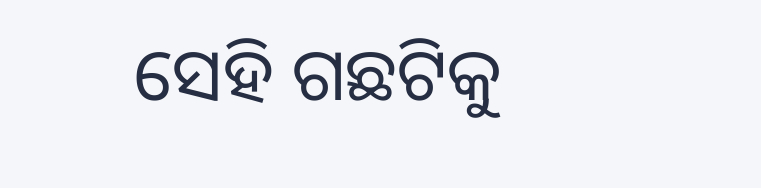ସେହି ଗଛଟିକୁ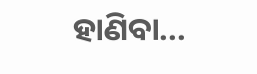ହାଣିବା...